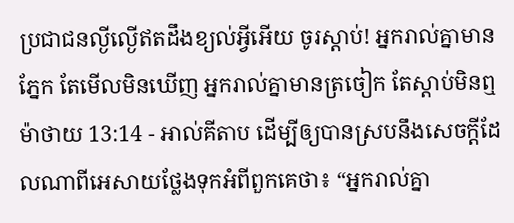ប្រជាជនល្ងីល្ងើឥតដឹងខ្យល់អ្វីអើយ ចូរស្ដាប់! អ្នករាល់គ្នាមានភ្នែក តែមើលមិនឃើញ អ្នករាល់គ្នាមានត្រចៀក តែស្ដាប់មិនឮ
ម៉ាថាយ 13:14 - អាល់គីតាប ដើម្បីឲ្យបានស្របនឹងសេចក្ដីដែលណាពីអេសាយថ្លែងទុកអំពីពួកគេថា៖ “អ្នករាល់គ្នា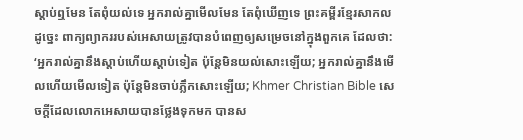ស្ដាប់ឮមែន តែពុំយល់ទេ អ្នករាល់គ្នាមើលមែន តែពុំឃើញទេ ព្រះគម្ពីរខ្មែរសាកល ដូច្នេះ ពាក្យព្យាកររបស់អេសាយត្រូវបានបំពេញឲ្យសម្រេចនៅក្នុងពួកគេ ដែលថា: ‘អ្នករាល់គ្នានឹងស្ដាប់ហើយស្ដាប់ទៀត ប៉ុន្តែមិនយល់សោះឡើយ; អ្នករាល់គ្នានឹងមើលហើយមើលទៀត ប៉ុន្តែមិនចាប់ភ្លឹកសោះឡើយ; Khmer Christian Bible សេចក្ដីដែលលោកអេសាយបានថ្លែងទុកមក បានស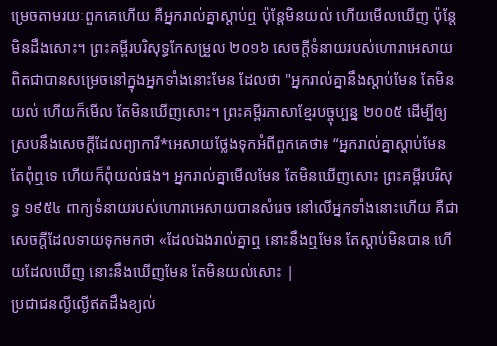ម្រេចតាមរយៈពួកគេហើយ គឺអ្នករាល់គ្នាស្ដាប់ឮ ប៉ុន្ដែមិនយល់ ហើយមើលឃើញ ប៉ុន្ដែមិនដឹងសោះ។ ព្រះគម្ពីរបរិសុទ្ធកែសម្រួល ២០១៦ សេចក្ដីទំនាយរបស់ហោរាអេសាយ ពិតជាបានសម្រេចនៅក្នុងអ្នកទាំងនោះមែន ដែលថា "អ្នករាល់គ្នានឹងស្ដាប់មែន តែមិនយល់ ហើយក៏មើល តែមិនឃើញសោះ។ ព្រះគម្ពីរភាសាខ្មែរបច្ចុប្បន្ន ២០០៥ ដើម្បីឲ្យស្របនឹងសេចក្ដីដែលព្យាការី*អេសាយថ្លែងទុកអំពីពួកគេថា៖ “អ្នករាល់គ្នាស្ដាប់មែន តែពុំឮទេ ហើយក៏ពុំយល់ផង។ អ្នករាល់គ្នាមើលមែន តែមិនឃើញសោះ ព្រះគម្ពីរបរិសុទ្ធ ១៩៥៤ ពាក្យទំនាយរបស់ហោរាអេសាយបានសំរេច នៅលើអ្នកទាំងនោះហើយ គឺជាសេចក្ដីដែលទាយទុកមកថា «ដែលឯងរាល់គ្នាឮ នោះនឹងឮមែន តែស្ដាប់មិនបាន ហើយដែលឃើញ នោះនឹងឃើញមែន តែមិនយល់សោះ |
ប្រជាជនល្ងីល្ងើឥតដឹងខ្យល់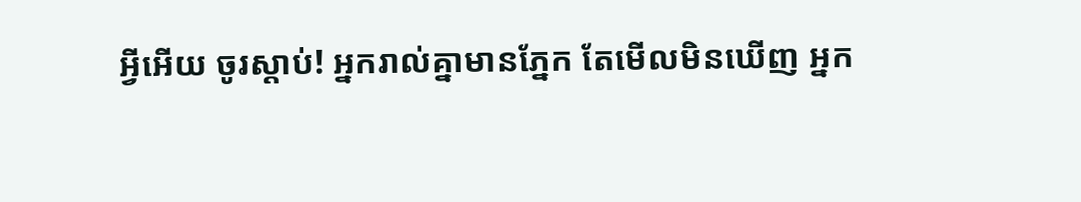អ្វីអើយ ចូរស្ដាប់! អ្នករាល់គ្នាមានភ្នែក តែមើលមិនឃើញ អ្នក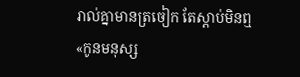រាល់គ្នាមានត្រចៀក តែស្ដាប់មិនឮ
«កូនមនុស្ស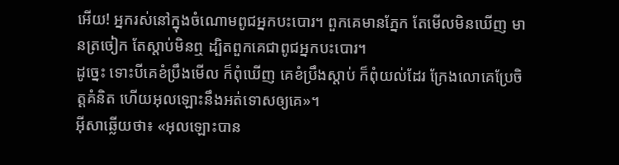អើយ! អ្នករស់នៅក្នុងចំណោមពូជអ្នកបះបោរ។ ពួកគេមានភ្នែក តែមើលមិនឃើញ មានត្រចៀក តែស្ដាប់មិនឮ ដ្បិតពួកគេជាពូជអ្នកបះបោរ។
ដូច្នេះ ទោះបីគេខំប្រឹងមើល ក៏ពុំឃើញ គេខំប្រឹងស្ដាប់ ក៏ពុំយល់ដែរ ក្រែងលោគេប្រែចិត្ដគំនិត ហើយអុលឡោះនឹងអត់ទោសឲ្យគេ»។
អ៊ីសាឆ្លើយថា៖ «អុលឡោះបាន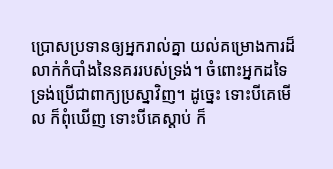ប្រោសប្រទានឲ្យអ្នករាល់គ្នា យល់គម្រោងការដ៏លាក់កំបាំងនៃនគររបស់ទ្រង់។ ចំពោះអ្នកដទៃ ទ្រង់ប្រើជាពាក្យប្រស្នាវិញ។ ដូច្នេះ ទោះបីគេមើល ក៏ពុំឃើញ ទោះបីគេស្ដាប់ ក៏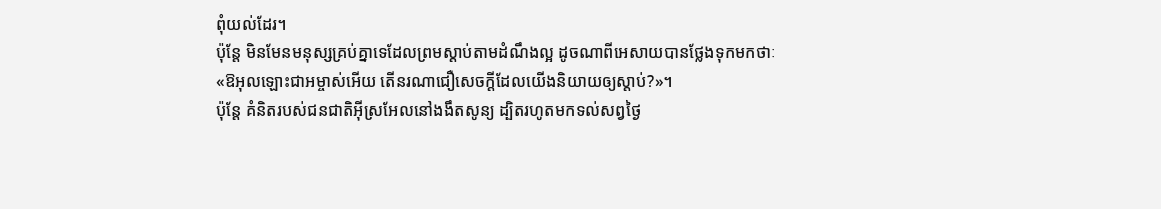ពុំយល់ដែរ។
ប៉ុន្ដែ មិនមែនមនុស្សគ្រប់គ្នាទេដែលព្រមស្ដាប់តាមដំណឹងល្អ ដូចណាពីអេសាយបានថ្លែងទុកមកថាៈ «ឱអុលឡោះជាអម្ចាស់អើយ តើនរណាជឿសេចក្ដីដែលយើងនិយាយឲ្យស្ដាប់?»។
ប៉ុន្ដែ គំនិតរបស់ជនជាតិអ៊ីស្រអែលនៅងងឹតសូន្យ ដ្បិតរហូតមកទល់សព្វថ្ងៃ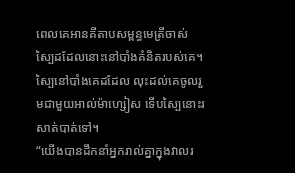ពេលគេអានគីតាបសម្ពន្ធមេត្រីចាស់ ស្បៃដដែលនោះនៅបាំងគំនិតរបស់គេ។ ស្បៃនៅបាំងគេដដែល លុះដល់គេចូលរួមជាមួយអាល់ម៉ាហ្សៀស ទើបស្បៃនោះរសាត់បាត់ទៅ។
“យើងបានដឹកនាំអ្នករាល់គ្នាក្នុងវាលរ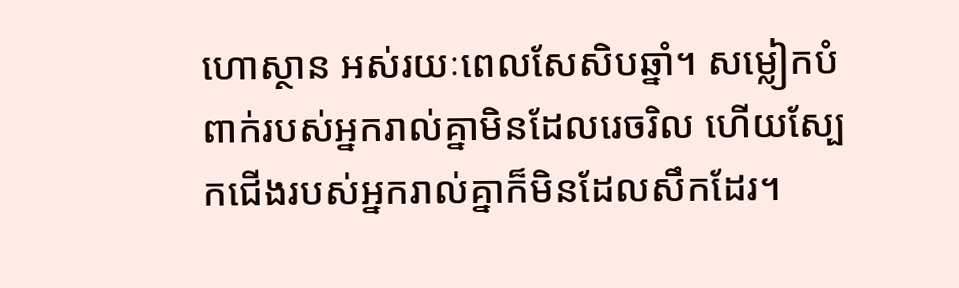ហោស្ថាន អស់រយៈពេលសែសិបឆ្នាំ។ សម្លៀកបំពាក់របស់អ្នករាល់គ្នាមិនដែលរេចរិល ហើយស្បែកជើងរបស់អ្នករាល់គ្នាក៏មិនដែលសឹកដែរ។